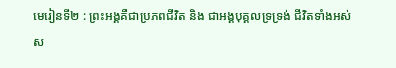មេរៀនទី២ : ព្រះអង្គគឺជាប្រភពជីវិត និង ជាអង្គបុគ្គលទ្រទ្រង់ ជីវិតទាំងអស់
ស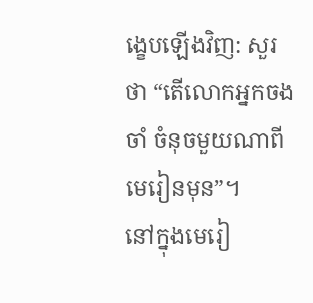ង្ខេបឡើងវិញ: សួរថា “តើលោកអ្នកចងចាំ ចំនុចមួយណាពីមេរៀនមុន”។
នៅក្នុងមេរៀ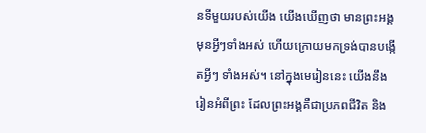នទីមួយរបស់យើង យើងឃើញថា មានព្រះអង្គមុនអ្វីៗទាំងអស់ ហើយក្រោយមកទ្រង់បានបង្កើតអ្វីៗ ទាំងអស់។ នៅក្នុងមេរៀននេះ យើងនឹងរៀនអំពីព្រះ ដែលព្រះអង្គគឺជាប្រភពជីវិត និង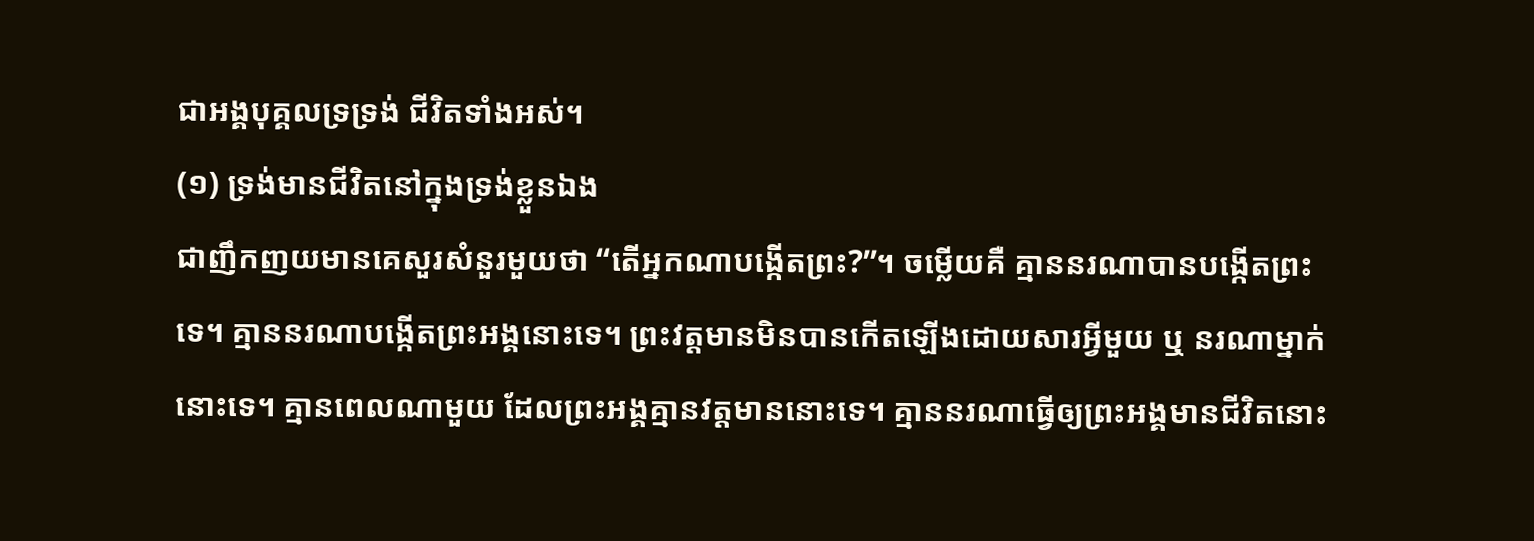ជាអង្គបុគ្គលទ្រទ្រង់ ជីវិតទាំងអស់។
(១) ទ្រង់មានជីវិតនៅក្នុងទ្រង់ខ្លួនឯង
ជាញឹកញយមានគេសួរសំនួរមួយថា “តើអ្នកណាបង្កើតព្រះ?”។ ចម្លើយគឺ គ្មាននរណាបានបង្កើតព្រះទេ។ គ្មាននរណាបង្កើតព្រះអង្គនោះទេ។ ព្រះវត្តមានមិនបានកើតឡើងដោយសារអ្វីមួយ ឬ នរណាម្នាក់នោះទេ។ គ្មានពេលណាមួយ ដែលព្រះអង្គគ្មានវត្តមាននោះទេ។ គ្មាននរណាធ្វើឲ្យព្រះអង្គមានជីវិតនោះ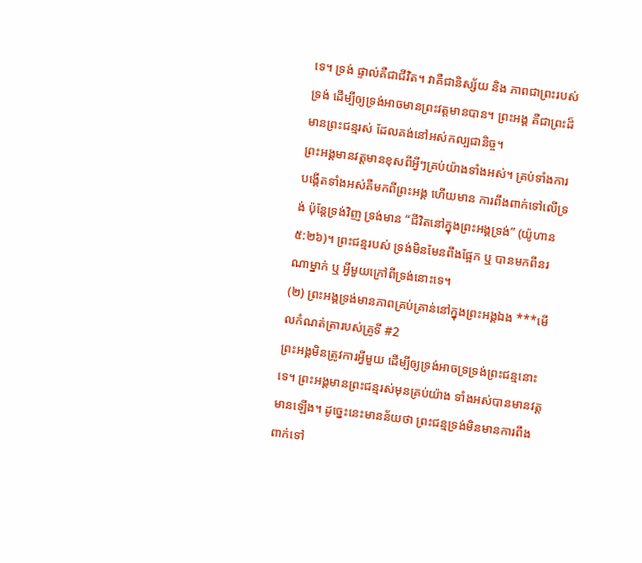ទេ។ ទ្រង់ ផ្ទាល់គឺជាជីវិត។ វាគឺជានិស្ស័យ និង ភាពជាព្រះរបស់ទ្រង់ ដើម្បីឲ្យទ្រង់អាចមានព្រះវត្តមានបាន។ ព្រះអង្គ គឺជាព្រះដ៏មានព្រះជន្មរស់ ដែលគង់នៅអស់កល្បជានិច្ច។
ព្រះអង្គមានវត្តមានខុសពីអ្វីៗគ្រប់យ៉ាងទាំងអស់។ គ្រប់ទាំងការបង្កើតទាំងអស់គឺមកពីព្រះអង្គ ហើយមាន ការពឹងពាក់ទៅលើទ្រង់ ប៉ុន្តែទ្រង់វិញ ទ្រង់មាន “ជីវិតនៅក្នុងព្រះអង្គទ្រង់” (យ៉ូហាន ៥:២៦)។ ព្រះជន្មរបស់ ទ្រង់មិនមែនពឹងផ្អែក ឬ បានមកពីនរណាម្នាក់ ឬ អ្វីមួយក្រៅពីទ្រង់នោះទេ។
(២) ព្រះអង្គទ្រង់មានភាពគ្រប់គ្រាន់នៅក្នុងព្រះអង្គឯង ***មើលកំណត់ត្រារបស់គ្រូទី #2
ព្រះអង្គមិនត្រូវការអ្វីមួយ ដើម្បីឲ្យទ្រង់អាចទ្រទ្រង់ព្រះជន្មនោះទេ។ ព្រះអង្គមានព្រះជន្មរស់មុនគ្រប់យ៉ាង ទាំងអស់បានមានវត្តមានឡើង។ ដូច្នេះនេះមានន័យថា ព្រះជន្មទ្រង់មិនមានការពឹងពាក់ទៅ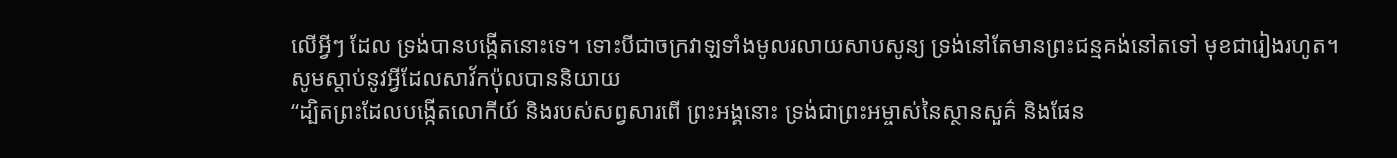លើអ្វីៗ ដែល ទ្រង់បានបង្កើតនោះទេ។ ទោះបីជាចក្រវាឡទាំងមូលរលាយសាបសូន្យ ទ្រង់នៅតែមានព្រះជន្មគង់នៅតទៅ មុខជារៀងរហូត។
សូមស្តាប់នូវអ្វីដែលសាវ័កប៉ុលបាននិយាយ
“ដ្បិតព្រះដែលបង្កើតលោកីយ៍ និងរបស់សព្វសារពើ ព្រះអង្គនោះ ទ្រង់ជាព្រះអម្ចាស់នៃស្ថានសួគ៌ និងផែន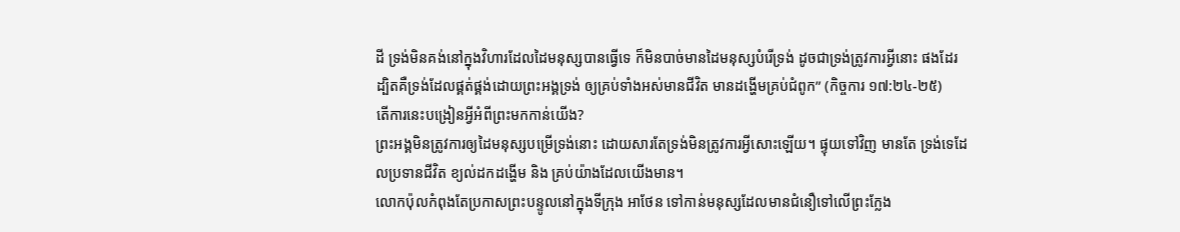ដី ទ្រង់មិនគង់នៅក្នុងវិហារដែលដៃមនុស្សបានធ្វើទេ ក៏មិនបាច់មានដៃមនុស្សបំរើទ្រង់ ដូចជាទ្រង់ត្រូវការអ្វីនោះ ផងដែរ ដ្បិតគឺទ្រង់ដែលផ្គត់ផ្គង់ដោយព្រះអង្គទ្រង់ ឲ្យគ្រប់ទាំងអស់មានជីវិត មានដង្ហើមគ្រប់ជំពូក” (កិច្ចការ ១៧:២៤-២៥)
តើការនេះបង្រៀនអ្វីអំពីព្រះមកកាន់យើង?
ព្រះអង្គមិនត្រូវការឲ្យដៃមនុស្សបម្រើទ្រង់នោះ ដោយសារតែទ្រង់មិនត្រូវការអ្វីសោះឡើយ។ ផ្ទុយទៅវិញ មានតែ ទ្រង់ទេដែលប្រទានជីវិត ខ្យល់ដកដង្ហើម និង គ្រប់យ៉ាងដែលយើងមាន។
លោកប៉ុលកំពុងតែប្រកាសព្រះបន្ទូលនៅក្នុងទីក្រុង អាថែន ទៅកាន់មនុស្សដែលមានជំនឿទៅលើព្រះក្លែង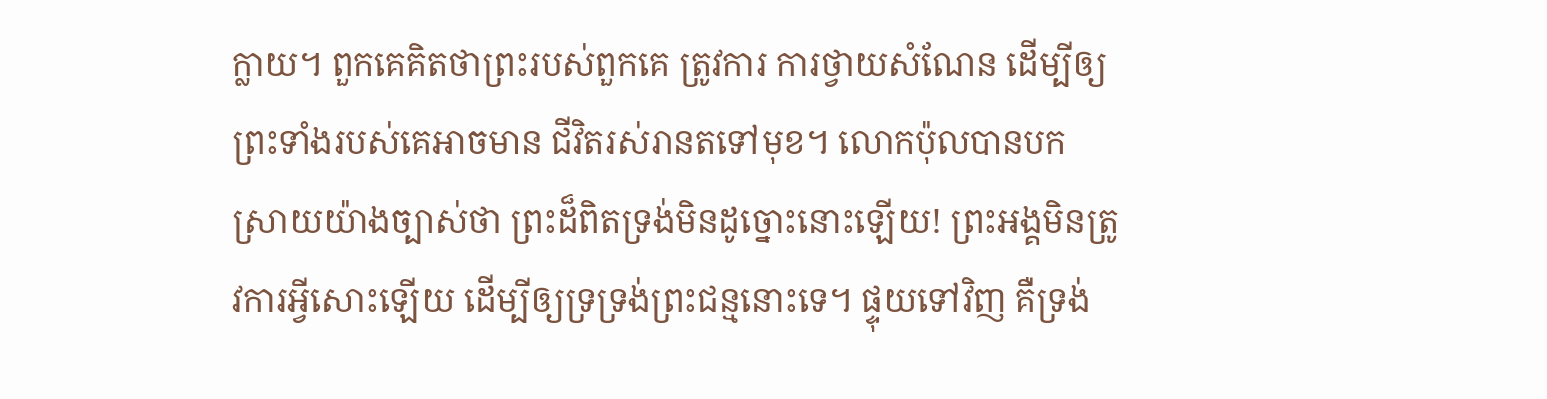ក្លាយ។ ពួកគេគិតថាព្រះរបស់ពួកគេ ត្រូវការ ការថ្វាយសំណែន ដើម្បីឲ្យព្រះទាំងរបស់គេអាចមាន ជីវិតរស់រានតទៅមុខ។ លោកប៉ុលបានបកស្រាយយ៉ាងច្បាស់ថា ព្រះដ៏ពិតទ្រង់មិនដូច្នោះនោះឡើយ! ព្រះអង្គមិនត្រូវការអ្វីសោះឡើយ ដើម្បីឲ្យទ្រទ្រង់ព្រះជន្មនោះទេ។ ផ្ទុយទៅវិញ គឺទ្រង់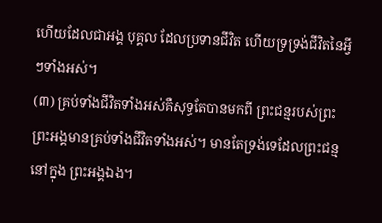ហើយដែលជាអង្គ បុគ្គល ដែលប្រទានជីវិត ហើយទ្រទ្រង់ជីវិតនៃអ្វីៗទាំងអស់។
(៣) គ្រប់ទាំងជីវិតទាំងអស់គឺសុទ្ធតែបានមកពី ព្រះជន្មរបស់ព្រះ
ព្រះអង្គមានគ្រប់ទាំងជីវិតទាំងអស់។ មានតែទ្រង់ទេដែលព្រះជន្មនៅក្នុង ព្រះអង្គឯង។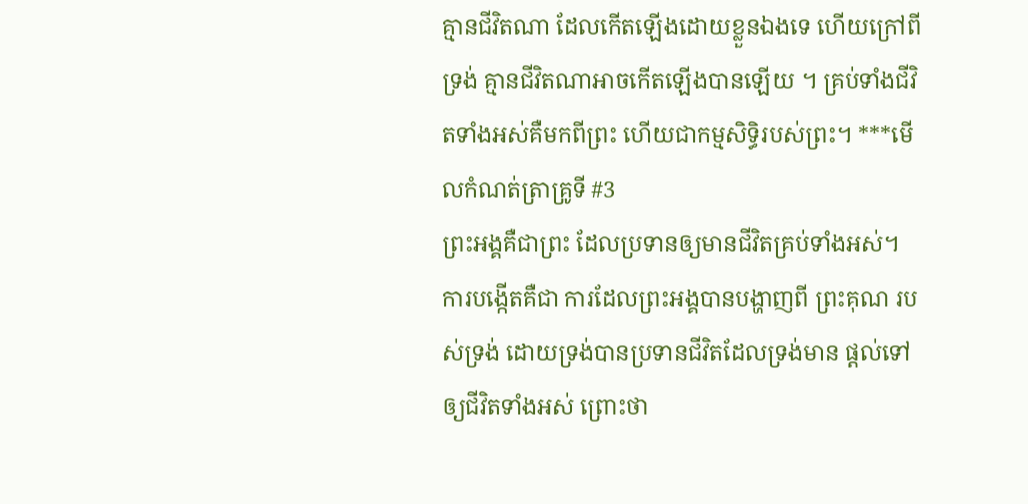គ្មានជីវិតណា ដែលកើតឡើងដោយខ្លួនឯងទេ ហើយក្រៅពីទ្រង់ គ្មានជីវិតណាអាចកើតឡើងបានឡើយ ។ គ្រប់ទាំងជីវិតទាំងអស់គឺមកពីព្រះ ហើយជាកម្មសិទ្ធិរបស់ព្រះ។ ***មើលកំណត់ត្រាគ្រូទី #3
ព្រះអង្គគឺជាព្រះ ដែលប្រទានឲ្យមានជីវិតគ្រប់ទាំងអស់។ ការបង្កើតគឺជា ការដែលព្រះអង្គបានបង្ហាញពី ព្រះគុណ របស់ទ្រង់ ដោយទ្រង់បានប្រទានជីវិតដែលទ្រង់មាន ផ្តល់ទៅឲ្យជីវិតទាំងអស់ ព្រោះថា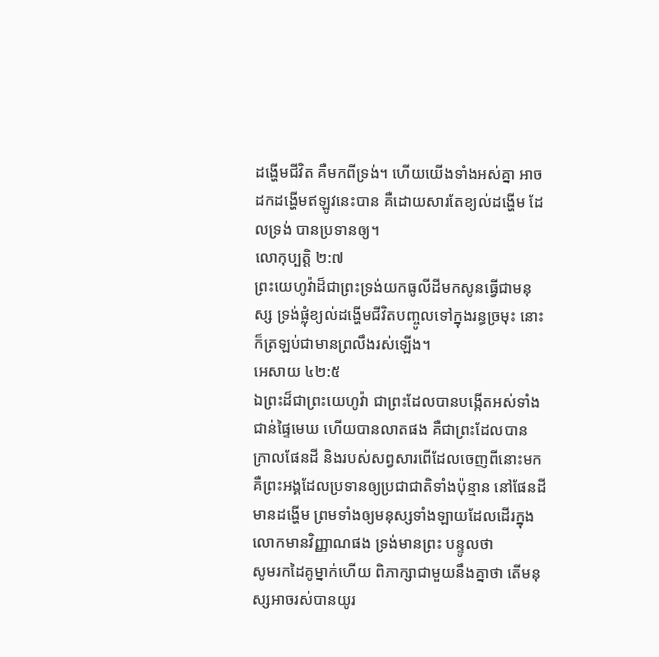ដង្ហើមជីវិត គឺមកពីទ្រង់។ ហើយយើងទាំងអស់គ្នា អាចដកដង្ហើមឥឡូវនេះបាន គឺដោយសារតែខ្យល់ដង្ហើម ដែលទ្រង់ បានប្រទានឲ្យ។
លោកុប្បត្តិ ២:៧
ព្រះយេហូវ៉ាដ៏ជាព្រះទ្រង់យកធូលីដីមកសូនធ្វើជាមនុស្ស ទ្រង់ផ្លុំខ្យល់ដង្ហើមជីវិតបញ្ចូលទៅក្នុងរន្ធច្រមុះ នោះក៏ត្រឡប់ជាមានព្រលឹងរស់ឡើង។
អេសាយ ៤២:៥
ឯព្រះដ៏ជាព្រះយេហូវ៉ា ជាព្រះដែលបានបង្កើតអស់ទាំងជាន់ផ្ទៃមេឃ ហើយបានលាតផង គឺជាព្រះដែលបាន ក្រាលផែនដី និងរបស់សព្វសារពើដែលចេញពីនោះមក គឺព្រះអង្គដែលប្រទានឲ្យប្រជាជាតិទាំងប៉ុន្មាន នៅផែនដីមានដង្ហើម ព្រមទាំងឲ្យមនុស្សទាំងឡាយដែលដើរក្នុងលោកមានវិញ្ញាណផង ទ្រង់មានព្រះ បន្ទូលថា
សូមរកដៃគូម្នាក់ហើយ ពិភាក្សាជាមួយនឹងគ្នាថា តើមនុស្សអាចរស់បានយូរ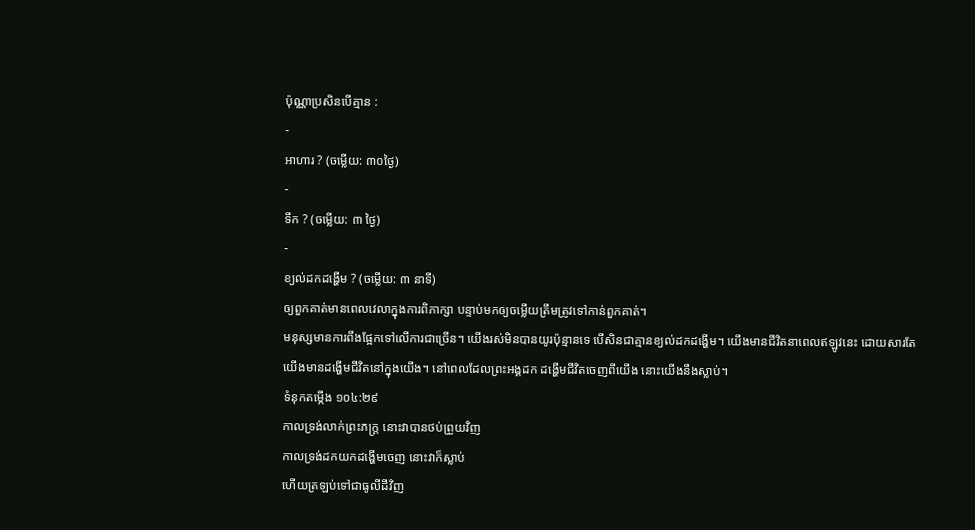ប៉ុណ្ណាប្រសិនបើគ្មាន :
-
អាហារ ? (ចម្លើយ: ៣០ថ្ងៃ)
-
ទឹក ? (ចម្លើយ: ៣ ថ្ងៃ)
-
ខ្យល់ដកដង្ហើម ? (ចម្លើយ: ៣ នាទី)
ឲ្យពួកគាត់មានពេលវេលាក្នុងការពិភាក្សា បន្ទាប់មកឲ្យចម្លើយត្រឹមត្រូវទៅកាន់ពួកគាត់។
មនុស្សមានការពឹងផ្អែកទៅលើការជាច្រើន។ យើងរស់មិនបានយូរប៉ុន្មានទេ បើសិនជាគ្មានខ្យល់ដកដង្ហើម។ យើងមានជីវិតនាពេលឥឡូវនេះ ដោយសារតែយើងមានដង្ហើមជីវិតនៅក្នុងយើង។ នៅពេលដែលព្រះអង្គដក ដង្ហើមជីវិតចេញពីយើង នោះយើងនឹងស្លាប់។
ទំនុកតម្កើង ១០៤:២៩
កាលទ្រង់លាក់ព្រះភក្ត្រ នោះវាបានថប់ព្រួយវិញ
កាលទ្រង់ដកយកដង្ហើមចេញ នោះវាក៏ស្លាប់
ហើយត្រឡប់ទៅជាធូលីដីវិញ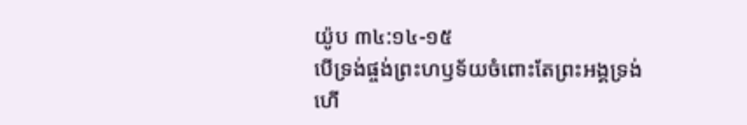យ៉ូប ៣៤:១៤-១៥
បើទ្រង់ផ្ចង់ព្រះហឫទ័យចំពោះតែព្រះអង្គទ្រង់ ហើ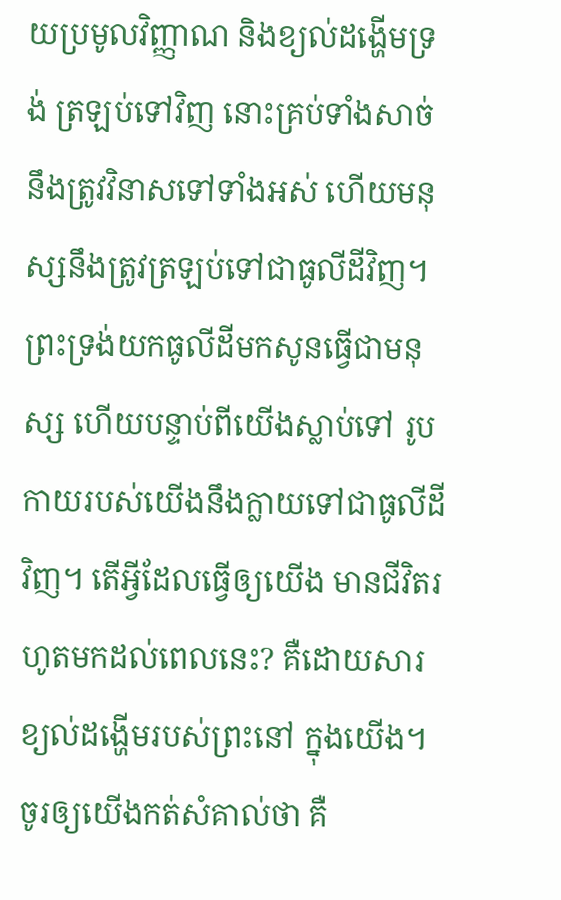យប្រមូលវិញ្ញាណ និងខ្យល់ដង្ហើមទ្រង់ ត្រឡប់ទៅវិញ នោះគ្រប់ទាំងសាច់នឹងត្រូវវិនាសទៅទាំងអស់ ហើយមនុស្សនឹងត្រូវត្រឡប់ទៅជាធូលីដីវិញ។
ព្រះទ្រង់យកធូលីដីមកសូនធ្វើជាមនុស្ស ហើយបន្ទាប់ពីយើងស្លាប់ទៅ រូបកាយរបស់យើងនឹងក្លាយទៅជាធូលីដីវិញ។ តើអ្វីដែលធ្វើឲ្យយើង មានជីវិតរហូតមកដល់ពេលនេះ? គឺដោយសារខ្យល់ដង្ហើមរបស់ព្រះនៅ ក្នុងយើង។
ចូរឲ្យយើងកត់សំគាល់ថា គឺ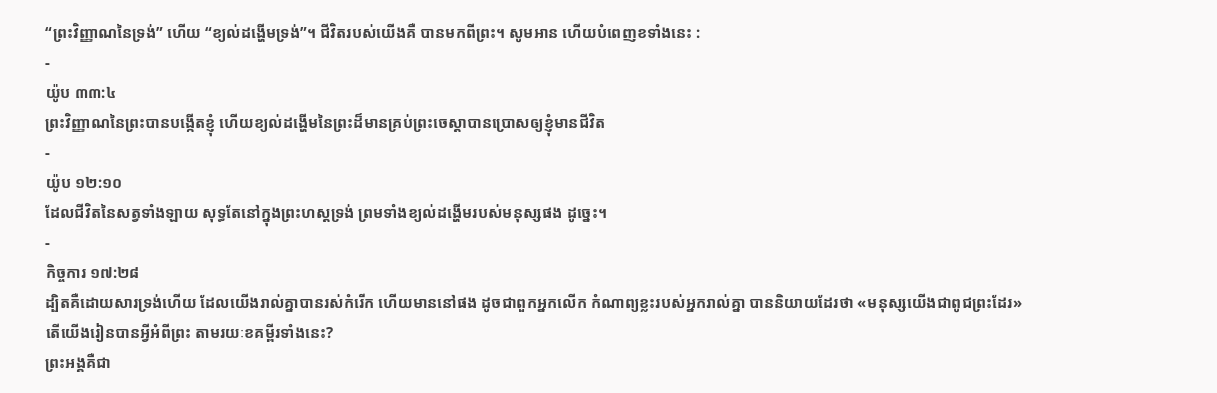“ព្រះវិញ្ញាណនៃទ្រង់” ហើយ “ខ្យល់ដង្ហើមទ្រង់”។ ជីវិតរបស់យើងគឺ បានមកពីព្រះ។ សូមអាន ហើយបំពេញខទាំងនេះ :
-
យ៉ូប ៣៣:៤
ព្រះវិញ្ញាណនៃព្រះបានបង្កើតខ្ញុំ ហើយខ្យល់ដង្ហើមនៃព្រះដ៏មានគ្រប់ព្រះចេស្តាបានប្រោសឲ្យខ្ញុំមានជីវិត
-
យ៉ូប ១២:១០
ដែលជីវិតនៃសត្វទាំងឡាយ សុទ្ធតែនៅក្នុងព្រះហស្តទ្រង់ ព្រមទាំងខ្យល់ដង្ហើមរបស់មនុស្សផង ដូច្នេះ។
-
កិច្ចការ ១៧:២៨
ដ្បិតគឺដោយសារទ្រង់ហើយ ដែលយើងរាល់គ្នាបានរស់កំរើក ហើយមាននៅផង ដូចជាពួកអ្នកលើក កំណាព្យខ្លះរបស់អ្នករាល់គ្នា បាននិយាយដែរថា «មនុស្សយើងជាពូជព្រះដែរ»
តើយើងរៀនបានអ្វីអំពីព្រះ តាមរយៈខគម្ពីរទាំងនេះ?
ព្រះអង្គគឺជា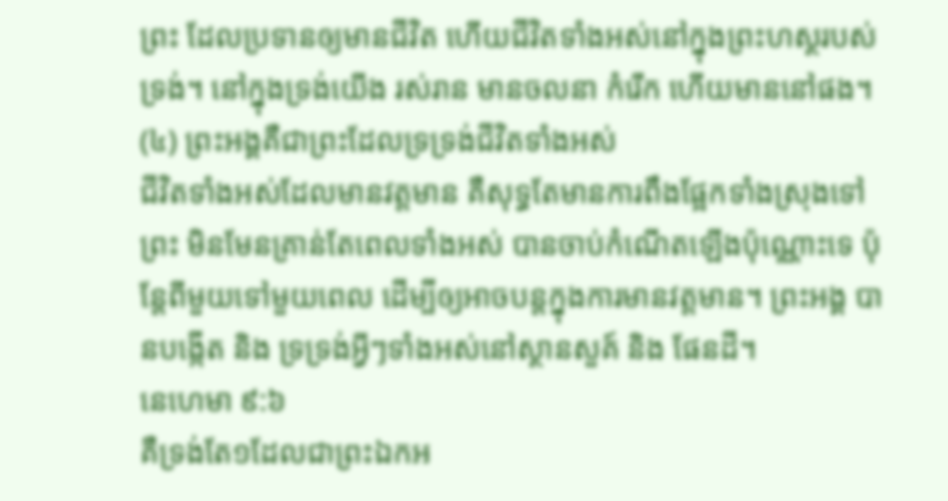ព្រះ ដែលប្រទានឲ្យមានជីវិត ហើយជីវិតទាំងអស់នៅក្នុងព្រះហស្ថរបស់ទ្រង់។ នៅក្នុងទ្រង់យើង រស់រាន មានចលនា កំរើក ហើយមាននៅផង។
(៤) ព្រះអង្គគឺជាព្រះដែលទ្រទ្រង់ជីវិតទាំងអស់
ជីវិតទាំងអស់ដែលមានវត្តមាន គឺសុទ្ធតែមានការពឹងផ្អែកទាំងស្រុងទៅព្រះ មិនមែនគ្រាន់តែពេលទាំងអស់ បានចាប់កំណើតឡើងប៉ុណ្ណោះទេ ប៉ុន្តែពីមួយទៅមួយពេល ដើម្បីឲ្យអាចបន្តក្នុងការមានវត្តមាន។ ព្រះអង្គ បានបង្កើត និង ទ្រទ្រង់អ្វីៗទាំងអស់នៅស្ថានសួគ៍ និង ផែនដី។
នេហេមា ៩:៦
គឺទ្រង់តែ១ដែលជាព្រះឯកអ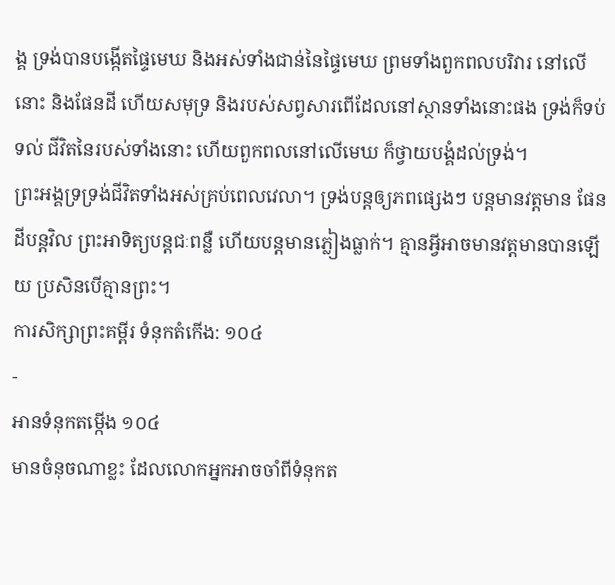ង្គ ទ្រង់បានបង្កើតផ្ទៃមេឃ និងអស់ទាំងជាន់នៃផ្ទៃមេឃ ព្រមទាំងពួកពលបរិវារ នៅលើនោះ និងផែនដី ហើយសមុទ្រ និងរបស់សព្វសារពើដែលនៅស្ថានទាំងនោះផង ទ្រង់ក៏ទប់ទល់ ជីវិតនៃរបស់ទាំងនោះ ហើយពួកពលនៅលើមេឃ ក៏ថ្វាយបង្គំដល់ទ្រង់។
ព្រះអង្គទ្រទ្រង់ជីវិតទាំងអស់គ្រប់ពេលវេលា។ ទ្រង់បន្តឲ្យភពផ្សេងៗ បន្តមានវត្តមាន ផែនដីបន្តវិល ព្រះអាទិត្យបន្តជៈពន្លឺ ហើយបន្តមានភ្លៀងធ្លាក់។ គ្មានអ្វីអាចមានវត្តមានបានឡើយ ប្រសិនបើគ្មានព្រះ។
ការសិក្សាព្រះគម្ពីរ ទំនុកតំកើង: ១០៤
-
អានទំនុកតម្កើង ១០៤
មានចំនុចណាខ្លះ ដែលលោកអ្នកអាចចាំពីទំនុកត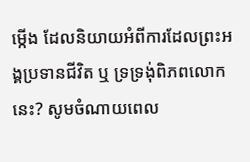ម្កើង ដែលនិយាយអំពីការដែលព្រះអង្គប្រទានជីវិត ឬ ទ្រទ្រងុ់ពិភពលោកនេះ? សូមចំណាយពេល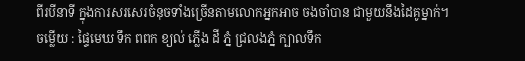ពីរបីនាទី ក្នុងការសរសេរចំនុចទាំងច្រើនតាមលោកអ្នកអាច ចងចាំបាន ជាមួយនឹងដៃគូម្នាក់។
ចម្លើយ : ផ្ទៃមេឃ ទឹក ពពក ខ្យល់ ភ្លើង ដី ភ្នំ ជ្រលងភ្នំ ក្បាលទឹក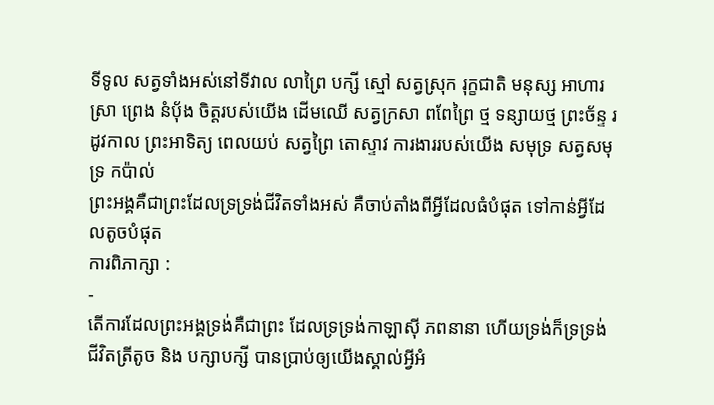ទីទូល សត្វទាំងអស់នៅទីវាល លាព្រៃ បក្សី ស្មៅ សត្វស្រុក រុក្ខជាតិ មនុស្ស អាហារ ស្រា ព្រេង នំបុ័ង ចិត្តរបស់យើង ដើមឈើ សត្វក្រសា ពពែព្រៃ ថ្ម ទន្សាយថ្ម ព្រះច័ន្ទ រដូវកាល ព្រះអាទិត្យ ពេលយប់ សត្វព្រៃ តោស្ទាវ ការងាររបស់យើង សមុទ្រ សត្វសមុទ្រ កប៉ាល់
ព្រះអង្គគឺជាព្រះដែលទ្រទ្រង់ជីវិតទាំងអស់ គឺចាប់តាំងពីអ្វីដែលធំបំផុត ទៅកាន់អ្វីដែលតូចបំផុត
ការពិភាក្សា :
-
តើការដែលព្រះអង្គទ្រង់គឺជាព្រះ ដែលទ្រទ្រង់កាឡាស៊ី ភពនានា ហើយទ្រង់ក៏ទ្រទ្រង់ជីវិតត្រីតូច និង បក្សាបក្សី បានប្រាប់ឲ្យយើងស្គាល់អ្វីអំ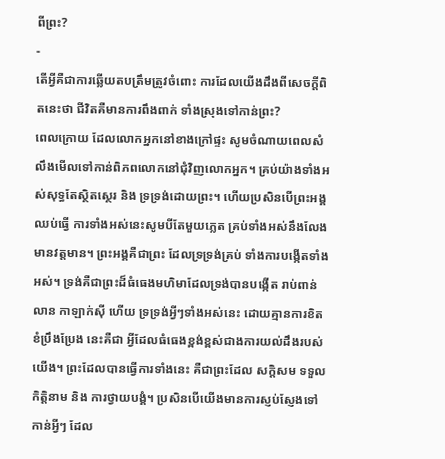ពីព្រះ?
-
តើអ្វីគឺជាការឆ្លើយតបត្រឹមត្រូវចំពោះ ការដែលយើងដឹងពីសេចក្តីពិតនេះថា ជីវិតគឺមានការពឹងពាក់ ទាំងស្រុងទៅកាន់ព្រះ?
ពេលក្រោយ ដែលលោកអ្នកនៅខាងក្រៅផ្ទះ សូមចំណាយពេលសំលឹងមើលទៅកាន់ពិភពលោកនៅជុំវិញលោកអ្នក។ គ្រប់យ៉ាងទាំងអស់សុទ្ធតែស្ថិតស្ថេរ និង ទ្រទ្រង់ដោយព្រះ។ ហើយប្រសិនបើព្រះអង្គឈប់ធ្វើ ការទាំងអស់នេះសូមបីតែមួយភ្លេត គ្រប់ទាំងអស់នឹងលែងមានវត្តមាន។ ព្រះអង្គគឺជាព្រះ ដែលទ្រទ្រង់គ្រប់ ទាំងការបង្កើតទាំងអស់។ ទ្រង់គឺជាព្រះដ៏ធំធេងមហិមាដែលទ្រង់បានបង្កើត រាប់ពាន់លាន កាឡាក់ស៊ី ហើយ ទ្រទ្រង់អ្វីៗទាំងអស់នេះ ដោយគ្មានការខិតខំប្រឹងប្រែង នេះគឺជា អ្វីដែលធំធេងខ្ពង់ខ្ពស់ជាងការយល់ដឹងរបស់យើង។ ព្រះដែលបានធ្វើការទាំងនេះ គឺជាព្រះដែល សក្តិសម ទទួលកិត្តិនាម និង ការថ្វាយបង្គំ។ ប្រសិនបើយើងមានការស្ញប់ស្ញែងទៅកាន់អ្វីៗ ដែល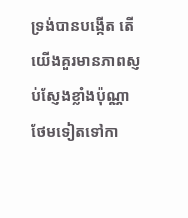ទ្រង់បានបង្កើត តើយើងគួរមានភាពស្ញប់ស្ញែងខ្លាំងប៉ុណ្ណាថែមទៀតទៅកា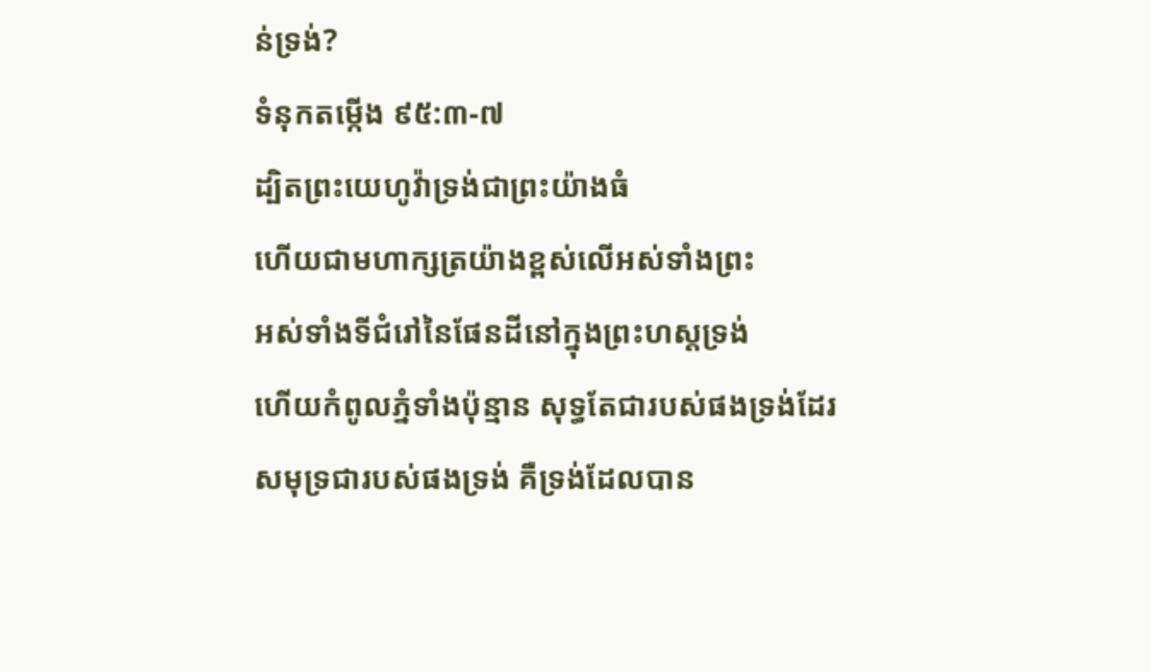ន់ទ្រង់?
ទំនុកតម្កើង ៩៥:៣-៧
ដ្បិតព្រះយេហូវ៉ាទ្រង់ជាព្រះយ៉ាងធំ
ហើយជាមហាក្សត្រយ៉ាងខ្ពស់លើអស់ទាំងព្រះ
អស់ទាំងទីជំរៅនៃផែនដីនៅក្នុងព្រះហស្តទ្រង់
ហើយកំពូលភ្នំទាំងប៉ុន្មាន សុទ្ធតែជារបស់ផងទ្រង់ដែរ
សមុទ្រជារបស់ផងទ្រង់ គឺទ្រង់ដែលបាន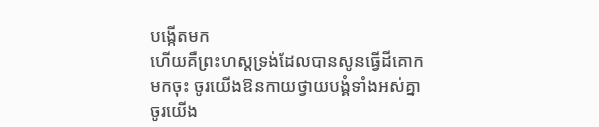បង្កើតមក
ហើយគឺព្រះហស្តទ្រង់ដែលបានសូនធ្វើដីគោក
មកចុះ ចូរយើងឱនកាយថ្វាយបង្គំទាំងអស់គ្នា
ចូរយើង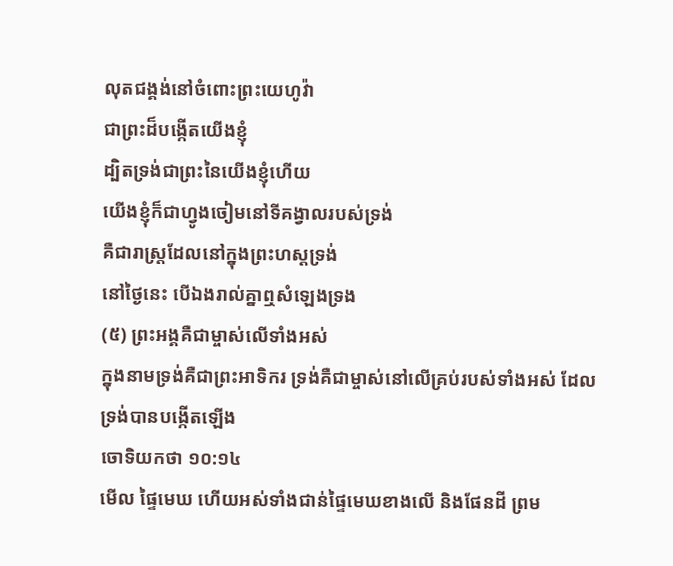លុតជង្គង់នៅចំពោះព្រះយេហូវ៉ា
ជាព្រះដ៏បង្កើតយើងខ្ញុំ
ដ្បិតទ្រង់ជាព្រះនៃយើងខ្ញុំហើយ
យើងខ្ញុំក៏ជាហ្វូងចៀមនៅទីគង្វាលរបស់ទ្រង់
គឺជារាស្ត្រដែលនៅក្នុងព្រះហស្តទ្រង់
នៅថ្ងៃនេះ បើឯងរាល់គ្នាឮសំឡេងទ្រង
(៥) ព្រះអង្គគឺជាម្ចាស់លើទាំងអស់
ក្នុងនាមទ្រង់គឺជាព្រះអាទិករ ទ្រង់គឺជាម្ចាស់នៅលើគ្រប់របស់ទាំងអស់ ដែលទ្រង់បានបង្កើតឡើង
ចោទិយកថា ១០:១៤
មើល ផ្ទៃមេឃ ហើយអស់ទាំងជាន់ផ្ទៃមេឃខាងលើ និងផែនដី ព្រម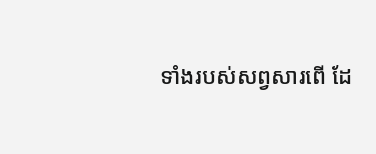ទាំងរបស់សព្វសារពើ ដែ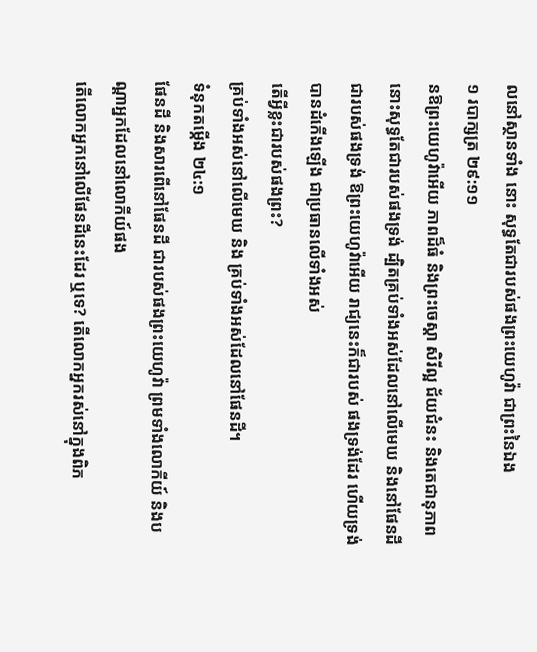លនៅស្ថានទាំង នោះ សុទ្ធតែជារបស់ផងព្រះយេហូវ៉ា ជាព្រះនៃឯង
១ របាក្សត្រ ២៩:១១
នឱព្រះយេហូវ៉ាអើយ ភាពដ៏ធំ និងព្រះចេស្តា សិរីល្អ ជ័យជំនះ និងតេជានុភាព នោះសុទ្ធតែជារបស់ផងទ្រង់ ដ្បិតគ្រប់ទាំងអស់ដែលនៅលើមេឃ និងនៅផែនដី ជារបស់ផងទ្រង់ ឱព្រះយេហូវ៉ាអើយ រាជ្យនេះក៏ជារបស់ ផងទ្រង់ដែរ ហើយទ្រង់បានដំកើងឡើង ជាប្រធានលើទាំងអស់
តើអ្វីខ្លះជារបស់ផងព្រះ?
គ្រប់ទាំងអស់នៅលើមេឃ និង គ្រប់ទាំងអស់ដែលនៅផែនដី។
ទំនុកតម្កើង ២៤:១
ផែនដី និងសារពើនៅផែនដី ជារបស់ផងព្រះយេហូវ៉ា ព្រមទាំងលោកីយ៍ និងបណ្តាអ្នកដែលនៅលោកីយ៍ផង
តើលោកអ្នកនៅលើផែនដីនេះដែរ ឬទេ? តើលោកអ្នករស់នៅក្នុងពិភ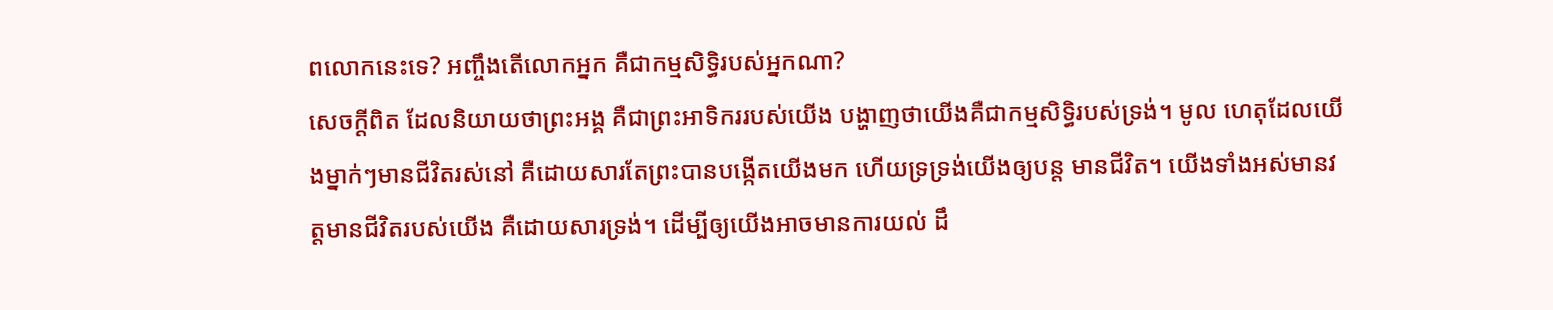ពលោកនេះទេ? អញ្ចឹងតើលោកអ្នក គឺជាកម្មសិទ្ធិរបស់អ្នកណា?
សេចក្តីពិត ដែលនិយាយថាព្រះអង្គ គឺជាព្រះអាទិកររបស់យើង បង្ហាញថាយើងគឺជាកម្មសិទ្ធិរបស់ទ្រង់។ មូល ហេតុដែលយើងម្នាក់ៗមានជីវិតរស់នៅ គឺដោយសារតែព្រះបានបង្កើតយើងមក ហើយទ្រទ្រង់យើងឲ្យបន្ត មានជីវិត។ យើងទាំងអស់មានវត្តមានជីវិតរបស់យើង គឺដោយសារទ្រង់។ ដើម្បីឲ្យយើងអាចមានការយល់ ដឹ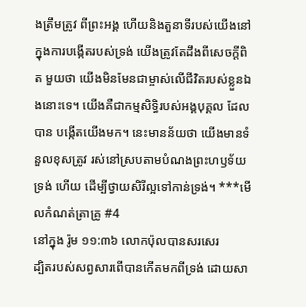ងត្រឹមត្រូវ ពីព្រះអង្គ ហើយនិងតួនាទីរបស់យើងនៅក្នុងការបង្កើតរបស់ទ្រង់ យើងត្រូវតែដឹងពីសេចក្តីពិត មួយថា យើងមិនមែនជាម្ចាស់លើជីវិតរបស់ខ្លួនឯងនោះទេ។ យើងគឺជាកម្មសិទ្ធិរបស់អង្គបុគ្គល ដែលបាន បង្កើតយើងមក។ នេះមានន័យថា យើងមានទំនួលខុសត្រូវ រស់នៅស្របតាមបំណងព្រះហឫទ័យទ្រង់ ហើយ ដើម្បីថ្វាយសិរីល្អទៅកាន់ទ្រង់។ ***មើលកំណត់ត្រាគ្រូ #4
នៅក្នុង រ៉ូម ១១:៣៦ លោកប៉ុលបានសរសេរ
ដ្បិតរបស់សព្វសារពើបានកើតមកពីទ្រង់ ដោយសា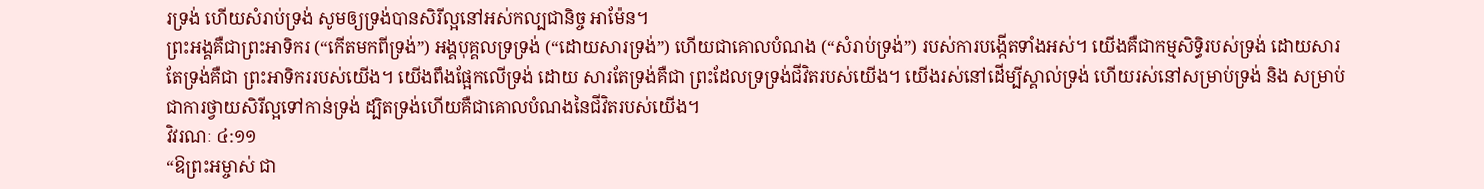រទ្រង់ ហើយសំរាប់ទ្រង់ សូមឲ្យទ្រង់បានសិរីល្អនៅអស់កល្បជានិច្ច អាម៉ែន។
ព្រះអង្គគឺជាព្រះអាទិករ (“កើតមកពីទ្រង់”) អង្គបុគ្គលទ្រទ្រង់ (“ដោយសារទ្រង់”) ហើយជាគោលបំណង (“សំរាប់ទ្រង់”) របស់ការបង្កើតទាំងអស់។ យើងគឺជាកម្មសិទ្ធិរបស់ទ្រង់ ដោយសារតែទ្រង់គឺជា ព្រះអាទិកររបស់យើង។ យើងពឹងផ្អែកលើទ្រង់ ដោយ សារតែទ្រង់គឺជា ព្រះដែលទ្រទ្រង់ជីវិតរបស់យើង។ យើងរស់នៅដើម្បីស្គាល់ទ្រង់ ហើយរស់នៅសម្រាប់ទ្រង់ និង សម្រាប់ជាការថ្វាយសិរីល្អទៅកាន់ទ្រង់ ដ្បិតទ្រង់ហើយគឺជាគោលបំណងនៃជីវិតរបស់យើង។
វិវរណៈ ៤:១១
“ឱព្រះអម្ចាស់ ជា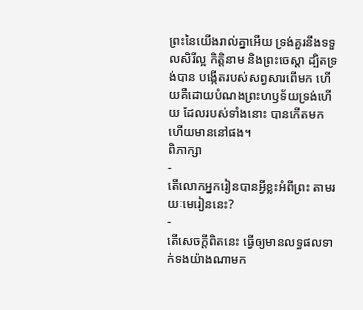ព្រះនៃយើងរាល់គ្នាអើយ ទ្រង់គួរនឹងទទួលសិរីល្អ កិត្តិនាម និងព្រះចេស្តា ដ្បិតទ្រង់បាន បង្កើតរបស់សព្វសារពើមក ហើយគឺដោយបំណងព្រះហឫទ័យទ្រង់ហើយ ដែលរបស់ទាំងនោះ បានកើតមក ហើយមាននៅផង។
ពិភាក្សា
-
តើលោកអ្នករៀនបានអ្វីខ្លះអំពីព្រះ តាមរយៈមេរៀននេះ?
-
តើសេចក្តីពិតនេះ ធ្វើឲ្យមានលទ្ធផលទាក់ទងយ៉ាងណាមក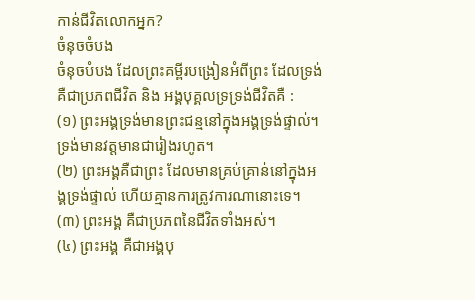កាន់ជីវិតលោកអ្នក?
ចំនុចចំបង
ចំនុចបំបង ដែលព្រះគម្ពីរបង្រៀនអំពីព្រះ ដែលទ្រង់គឺជាប្រភពជីវិត និង អង្គបុគ្គលទ្រទ្រង់ជីវិតគឺ :
(១) ព្រះអង្គទ្រង់មានព្រះជន្មនៅក្នុងអង្គទ្រង់ផ្ទាល់។ ទ្រង់មានវត្តមានជារៀងរហូត។
(២) ព្រះអង្គគឺជាព្រះ ដែលមានគ្រប់គ្រាន់នៅក្នុងអង្គទ្រង់ផ្ទាល់ ហើយគ្មានការត្រូវការណានោះទេ។
(៣) ព្រះអង្គ គឺជាប្រភពនៃជីវិតទាំងអស់។
(៤) ព្រះអង្គ គឺជាអង្គបុ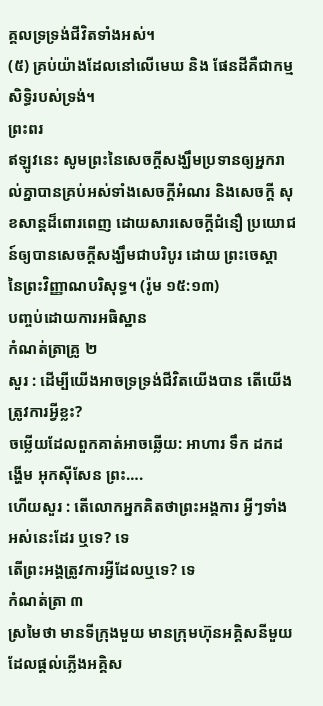គ្គលទ្រទ្រង់ជីវិតទាំងអស់។
(៥) គ្រប់យ៉ាងដែលនៅលើមេឃ និង ផែនដីគឺជាកម្មសិទ្ធិរបស់ទ្រង់។
ព្រះពរ
ឥឡូវនេះ សូមព្រះនៃសេចក្តីសង្ឃឹមប្រទានឲ្យអ្នករាល់គ្នាបានគ្រប់អស់ទាំងសេចក្តីអំណរ និងសេចក្តី សុខសាន្តដ៏ពោរពេញ ដោយសារសេចក្តីជំនឿ ប្រយោជន៍ឲ្យបានសេចក្តីសង្ឃឹមជាបរិបូរ ដោយ ព្រះចេស្តា នៃព្រះវិញ្ញាណបរិសុទ្ធ។ (រ៉ូម ១៥:១៣)
បញ្ចប់ដោយការអធិស្ឋាន
កំណត់ត្រាគ្រូ ២
សួរ : ដើម្បីយើងអាចទ្រទ្រង់ជីវិតយើងបាន តើយើងត្រូវការអ្វីខ្លះ?
ចម្លើយដែលពួកគាត់អាចឆ្លើយ: អាហារ ទឹក ដកដង្ហើម អុកស៊ីសែន ព្រះ….
ហើយសួរ : តើលោកអ្នកគិតថាព្រះអង្គការ អ្វីៗទាំងអស់នេះដែរ ឬទេ? ទេ
តើព្រះអង្គត្រូវការអ្វីដែលឬទេ? ទេ
កំណត់ត្រា ៣
ស្រមៃថា មានទីក្រុងមួយ មានក្រុមហ៊ុនអគ្គិសនីមួយ ដែលផ្តល់ភ្លើងអគ្គិស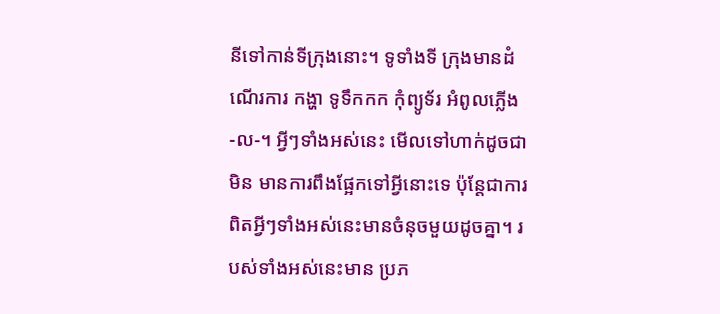នីទៅកាន់ទីក្រុងនោះ។ ទូទាំងទី ក្រុងមានដំណើរការ កង្ហា ទូទឹកកក កំុព្យូទ័រ អំពូលភ្លើង -ល-។ អ្វីៗទាំងអស់នេះ មើលទៅហាក់ដូចជាមិន មានការពឹងផ្អែកទៅអ្វីនោះទេ ប៉ុន្តែជាការពិតអ្វីៗទាំងអស់នេះមានចំនុចមួយដូចគ្នា។ របស់ទាំងអស់នេះមាន ប្រភ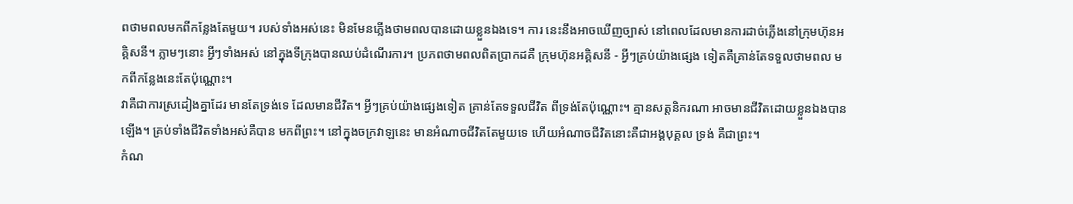ពថាមពលមកពីកន្លែងតែមួយ។ របស់ទាំងអស់នេះ មិនមែនភ្លើងថាមពលបានដោយខ្លួនឯងទេ។ ការ នេះនឹងអាចឃើញច្បាស់ នៅពេលដែលមានការដាច់ភ្លើងនៅក្រុមហ៊ុនអគ្គិសនី។ ភ្លាមៗនោះ អ្វីៗទាំងអស់ នៅក្នុងទីក្រុងបានឈប់ដំណើរការ។ ប្រភពថាមពលពិតប្រាកដគឺ ក្រុមហ៊ុនអគ្គិសនី - អ្វីៗគ្រប់យ៉ាងផ្សេង ទៀតគឺគ្រាន់តែទទួលថាមពល មកពីកន្លែងនេះតែប៉ុណ្ណោះ។
វាគឺជាការស្រដៀងគ្នាដែរ មានតែទ្រង់ទេ ដែលមានជីវិត។ អ្វីៗគ្រប់យ៉ាងផ្សេងទៀត គ្រាន់តែទទួលជីវិត ពីទ្រង់តែប៉ុណ្ណោះ។ គ្មានសត្តនិករណា អាចមានជីវិតដោយខ្លួនឯងបានឡើង។ គ្រប់ទាំងជីវិតទាំងអស់គឺបាន មកពីព្រះ។ នៅក្នុងចក្រវាឡនេះ មានអំណាចជីវិតតែមួយទេ ហើយអំណាចជីវិតនោះគឺជាអង្គបុគ្គល ទ្រង់ គឺជាព្រះ។
កំណ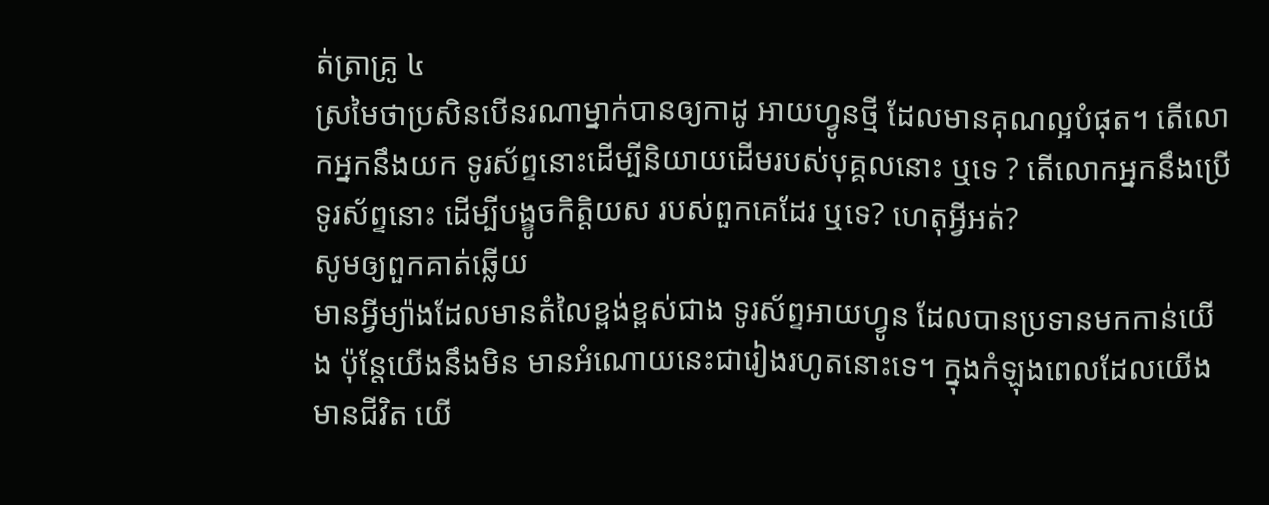ត់ត្រាគ្រូ ៤
ស្រមៃថាប្រសិនបើនរណាម្នាក់បានឲ្យកាដូ អាយហ្វូនថ្មី ដែលមានគុណល្អបំផុត។ តើលោកអ្នកនឹងយក ទូរស័ព្ទនោះដើម្បីនិយាយដើមរបស់បុគ្គលនោះ ឬទេ ? តើលោកអ្នកនឹងប្រើទូរស័ព្ទនោះ ដើម្បីបង្ខូចកិត្តិយស របស់ពួកគេដែរ ឬទេ? ហេតុអ្វីអត់?
សូមឲ្យពួកគាត់ឆ្លើយ
មានអ្វីម្យ៉ាងដែលមានតំលៃខ្ពង់ខ្ពស់ជាង ទូរស័ព្ទអាយហ្វូន ដែលបានប្រទានមកកាន់យើង ប៉ុន្តែយើងនឹងមិន មានអំណោយនេះជារៀងរហូតនោះទេ។ ក្នុងកំឡុងពេលដែលយើងមានជីវិត យើ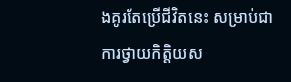ងគូរតែប្រើជីវិតនេះ សម្រាប់ជាការថ្វាយកិត្តិយស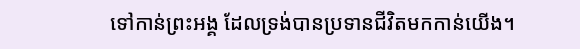ទៅកាន់ព្រះអង្គ ដែលទ្រង់បានប្រទានជីវិតមកកាន់យើង។